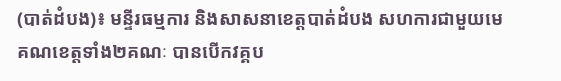(បាត់ដំបង)៖ មន្ទីរធម្មការ និងសាសនាខេត្តបាត់ដំបង សហការជាមួយមេគណខេត្តទាំង២គណៈ បានបើកវគ្គប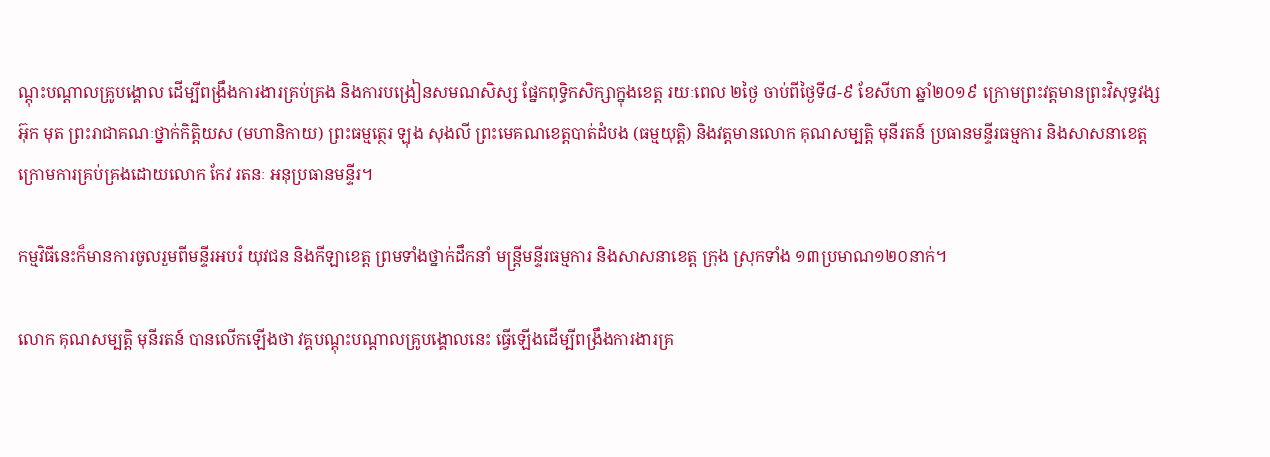ណ្តុះបណ្តាលគ្រូបង្គោល ដើម្បីពង្រឹងការងារគ្រប់គ្រង និងការបង្រៀនសមណសិស្ស ផ្នែកពុទ្ធិកសិក្សាក្នុងខេត្ត រយៈពេល ២ថ្ងៃ ចាប់ពីថ្ងៃទី៨-៩ ខែសីហា ឆ្នាំ២០១៩ ក្រោមព្រះវត្តមានព្រះវិសុទ្ធវង្ស អ៊ុក មុត ព្រះរាជាគណៈថ្នាក់កិត្តិយស (មហានិកាយ) ព្រះធម្មត្ថេរ ឡុង សុងលី ព្រះមេគណខេត្តបាត់ដំបង (ធម្មយុត្តិ) និងវត្តមានលោក គុណសម្បត្តិ មុនីរតន៍ ប្រធានមន្ទីរធម្មការ និងសាសនាខេត្ត ក្រោមការគ្រប់គ្រងដោយលោក កែវ រតនៈ អនុប្រធានមន្ទីរ។

កម្មវិធីនេះក៏មានការចូលរួមពីមន្ទីរអបរំ យុវជន និងកីឡាខេត្ត ព្រមទាំងថ្នាក់ដឹកនាំ មន្រ្តីមន្ទីរធម្មការ និងសាសនាខេត្ត ក្រុង ស្រុកទាំង ១៣ប្រមាណ១២០នាក់។

លោក គុណសម្បត្តិ មុនីរតន៍ បានលើកឡើងថា វគ្គបណ្តុះបណ្តាលគ្រូបង្គោលនេះ ធ្វើឡើងដើម្បីពង្រឹងការងារគ្រ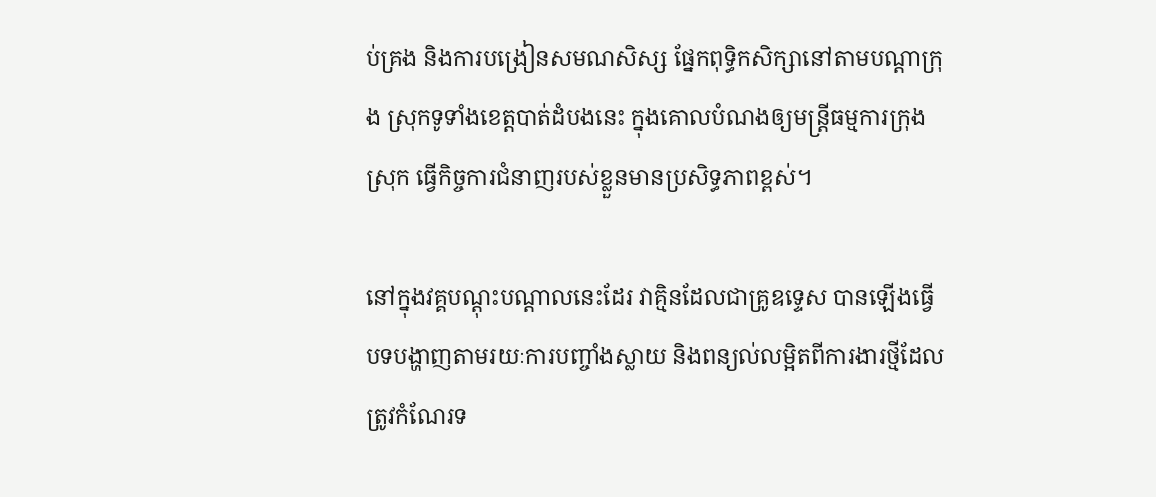ប់គ្រង និងការបង្រៀនសមណសិស្ស ផ្នែកពុទ្ធិកសិក្សានៅតាមបណ្តាក្រុង ស្រុកទូទាំងខេត្តបាត់ដំបងនេះ ក្នុងគោលបំណងឲ្យមន្រ្តីធម្មការក្រុងស្រុក ធ្វើកិច្ចការជំនាញរបស់ខ្លួនមានប្រសិទ្ធភាពខ្ពស់។

នៅក្នុងវគ្គបណ្តុះបណ្តាលនេះដែរ វាគ្មិនដែលជាគ្រូឧទ្ទេស បានឡើងធ្វើបទបង្ហាញតាមរយៈការបញ្ចាំងស្លាយ និងពន្យល់លម្អិតពីការងារថ្មីដែលត្រូវកំណែរទ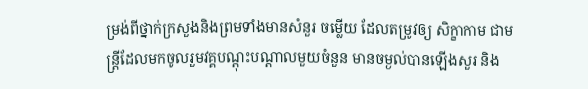ម្រង់ពីថ្នាក់ក្រសួងនិងព្រមទាំងមានសំនួរ ចម្លើយ ដែលតម្រូវឲ្យ សិក្ខាកាម ជាមន្រ្តីដែលមកចូលរួមវគ្គបណ្តុះបណ្តាលមួយចំនួន មានចម្ងល់បានឡើងសួរ និង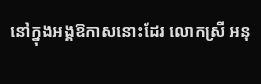នៅក្នុងអង្គឱកាសនោះដែរ លោកស្រី អនុ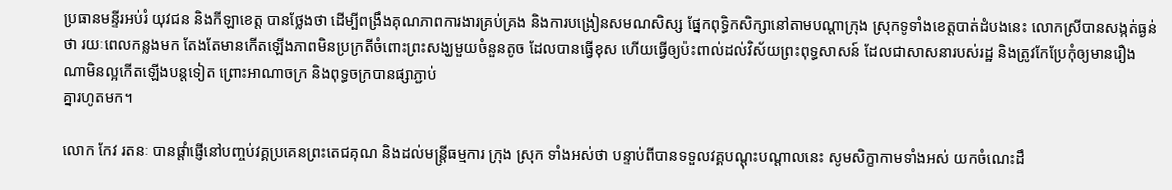ប្រធានមន្ទីរអប់រំ យុវជន និងកីឡាខេត្ត បានថ្លែងថា ដើម្បីពង្រឹងគុណភាពការងារគ្រប់គ្រង និងការបង្រៀនសមណសិស្ស ផ្នែកពុទ្ធិកសិក្សានៅតាមបណ្តាក្រុង ស្រុកទូទាំងខេត្តបាត់ដំបងនេះ លោកស្រីបានសង្កត់ធ្ងន់ថា រយៈពេលកន្លងមក តែងតែមានកើតឡើងភាពមិនប្រក្រតីចំពោះព្រះសង្ឃមួយចំនួនតូច ដែលបានធ្វើខុស ហើយធ្វើឲ្យប៉ះពាល់ដល់វិស័យព្រះពុទ្ធសាសន៍ ដែលជាសាសនារបស់រដ្ឋ និងត្រូវកែប្រែកុំឲ្យមានរឿងណាមិនល្អកើតឡើងបន្តទៀត ព្រោះអាណាចក្រ និងពុទ្ធចក្របានផ្សាភ្ជាប់
គ្នារហូតមក។

លោក កែវ រតនៈ បានផ្តាំផ្ញើនៅបញ្ចប់វគ្គប្រគេនព្រះតេជគុណ និងដល់មន្រ្តីធម្មការ ក្រុង ស្រុក ទាំងអស់ថា បន្ទាប់ពីបានទទួលវគ្គបណ្តុះបណ្តាលនេះ សូមសិក្ខាកាមទាំងអស់ យកចំណេះដឹ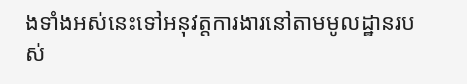ងទាំងអស់នេះទៅអនុវត្តការងារនៅតាមមូលដ្ឋានរបស់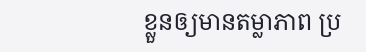ខ្លួនឲ្យមានតម្លាភាព ប្រ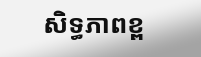សិទ្ធភាពខ្ព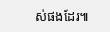ស់ផងដែរ៕